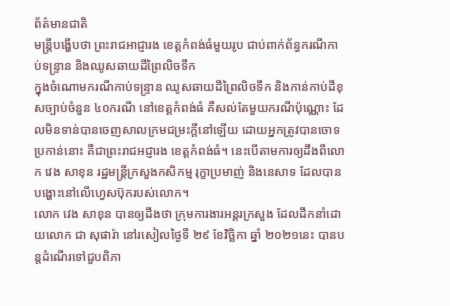ព័ត៌មានជាតិ
មន្ត្រីបង្ហើបថា ព្រះរាជអាជ្ញារង ខេត្តកំពង់ធំមួយរូប ជាប់ពាក់ព័ន្ធករណីកាប់ទន្រ្ទាន និងឈូសឆាយដីព្រៃលិចទឹក
ក្នុងចំណោមករណីកាប់ទន្រ្ទាន ឈូសឆាយដីព្រៃលិចទឹក និងកាន់កាប់ដីខុសច្បាប់ចំនួន ៤០ករណី នៅខេត្តកំពង់ធំ គឺសល់តែមួយករណីប៉ុណ្ណោះ ដែលមិនទាន់បានចេញសាលក្រមជម្រះក្តីនៅឡើយ ដោយអ្នកត្រូវបានចោទប្រកាន់នោះ គឺជាព្រះរាជអជ្ញារង ខេត្តកំពង់ធំ។ នេះបើតាមការឲ្យដឹងពីលោក វេង សាខុន រដ្ឋមន្ត្រីក្រសួងកសិកម្ម រុក្ខាប្រមាញ់ និងនេសាទ ដែលបានបង្ហោះនៅលើហ្វេសប៊ុករបស់លោក។
លោក វេង សាខុន បានឲ្យដឹងថា ក្រុមការងារអន្តរក្រសួង ដែលដឹកនាំដោយលោក ជា សុផារ៉ា នៅរសៀលថ្ងៃទី ២៩ ខែវិច្ឆិកា ឆ្នាំ ២០២១នេះ បានបន្ដដំណើរទៅជួបពិភា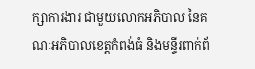ក្សាការងារ ជាមួយលោកអភិបាល នៃគណៈអភិបាលខេត្តកំពង់ធំ និងមន្ទីរពាក់ព័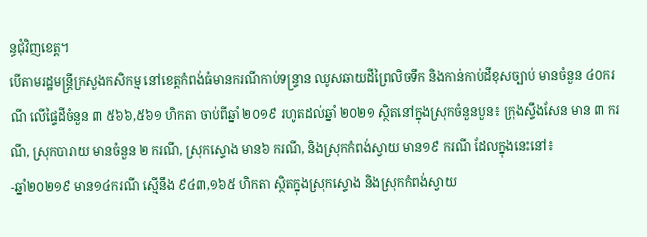ន្ធជុំវិញខេត្ត។
បើតាមរដ្ឋមន្ត្រីក្រសួងកសិកម្ម នៅខេត្តកំពង់ធំមានករណីកាប់ទន្រ្ទាន ឈូសឆាយដីព្រៃលិចទឹក និងកាន់កាប់ដីខុសច្បាប់ មានចំនួន ៤០ករណី លើផ្ទៃដីចំនួន ៣ ៥៦៦,៥៦១ ហិកតា ចាប់ពីឆ្នាំ ២០១៩ រហូតដល់ឆ្នាំ ២០២១ ស្ថិតនៅក្នុងស្រុកចំនួនបួន៖ ក្រុងស្ទឹងសែន មាន ៣ ករណី, ស្រុកបារាយ មានចំនួន ២ ករណី, ស្រុកស្ទោង មាន៦ ករណី, និងស្រុកកំពង់ស្វាយ មាន១៩ ករណី ដែលក្នុងនេះនៅ៖
-ឆ្នាំ២០២១៩ មាន១៤ករណី ស្មើនឹង ៩៤៣,១៦៥ ហិកតា ស្ថិតក្នុងស្រុកស្ទោង និងស្រុកកំពង់ស្វាយ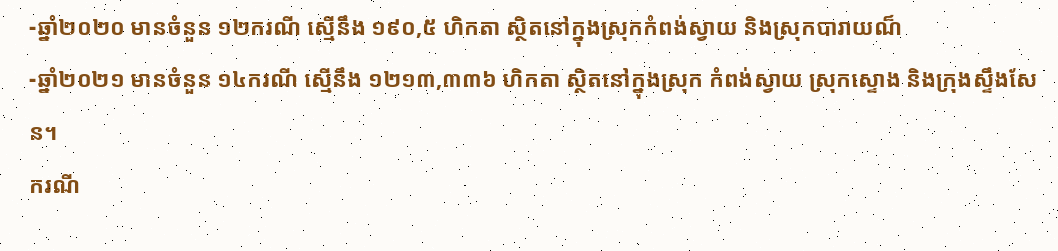-ឆ្នាំ២០២០ មានចំនួន ១២ករណី ស្មើនឹង ១៩០,៥ ហិកតា ស្ថិតនៅក្នុងស្រុកកំពង់ស្វាយ និងស្រុកបារាយណ៏
-ឆ្នាំ២០២១ មានចំនួន ១៤ករណី ស្មើនឹង ១២១៣,៣៣៦ ហិកតា ស្ថិតនៅក្នុងស្រុក កំពង់ស្វាយ ស្រុកស្ទោង និងក្រុងស្ទឹងសែន។
ករណី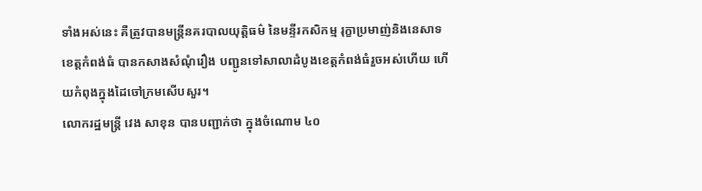ទាំងអស់នេះ គឺត្រូវបានមន្ត្រីនគរបាលយុត្តិធម៌ នៃមន្ទីរកសិកម្ម រុក្ខាប្រមាញ់និងនេសាទ ខេត្តកំពង់ធំ បានកសាងសំណុំរឿង បញ្ជូនទៅសាលាដំបូងខេត្តកំពង់ធំរួចអស់ហើយ ហើយកំពុងក្នុងដៃចៅក្រមសើបសួរ។
លោករដ្ឋមន្ត្រី វេង សាខុន បានបញ្ជាក់ថា ក្នុងចំណោម ៤០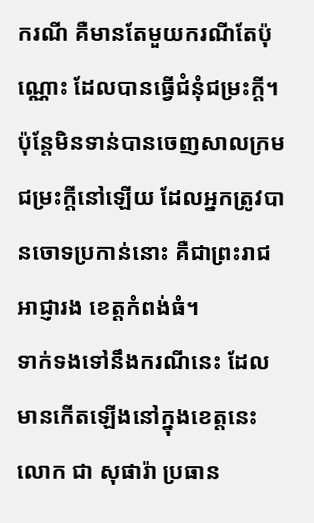ករណី គឺមានតែមួយករណីតែប៉ុណ្ណោះ ដែលបានធ្វើជំនុំជម្រះក្តី។ ប៉ុន្តែមិនទាន់បានចេញសាលក្រមជម្រះក្តីនៅឡើយ ដែលអ្នកត្រូវបានចោទប្រកាន់នោះ គឺជាព្រះរាជអាជ្ញារង ខេត្តកំពង់ធំ។
ទាក់ទងទៅនឹងករណីនេះ ដែលមានកើតឡើងនៅក្នុងខេត្តនេះ លោក ជា សុផារ៉ា ប្រធាន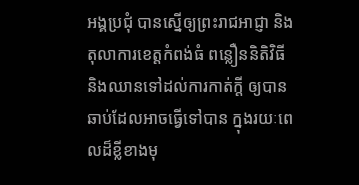អង្គប្រជុំ បានស្នើឲ្យព្រះរាជអាជ្ញា និងតុលាការខេត្តកំពង់ធំ ពន្លឿននិតិវិធី និងឈានទៅដល់ការកាត់ក្តី ឲ្យបានឆាប់ដែលអាចធ្វើទៅបាន ក្នុងរយៈពេលដ៏ខ្លីខាងមុ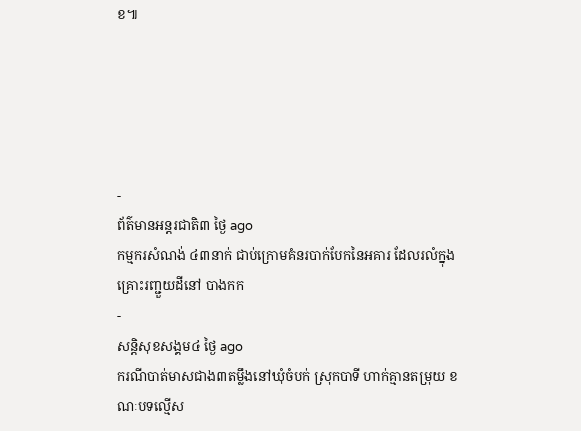ខ៕





-
ព័ត៌មានអន្ដរជាតិ៣ ថ្ងៃ ago
កម្មករសំណង់ ៤៣នាក់ ជាប់ក្រោមគំនរបាក់បែកនៃអគារ ដែលរលំក្នុងគ្រោះរញ្ជួយដីនៅ បាងកក
-
សន្តិសុខសង្គម៤ ថ្ងៃ ago
ករណីបាត់មាសជាង៣តម្លឹងនៅឃុំចំបក់ ស្រុកបាទី ហាក់គ្មានតម្រុយ ខណៈបទល្មើស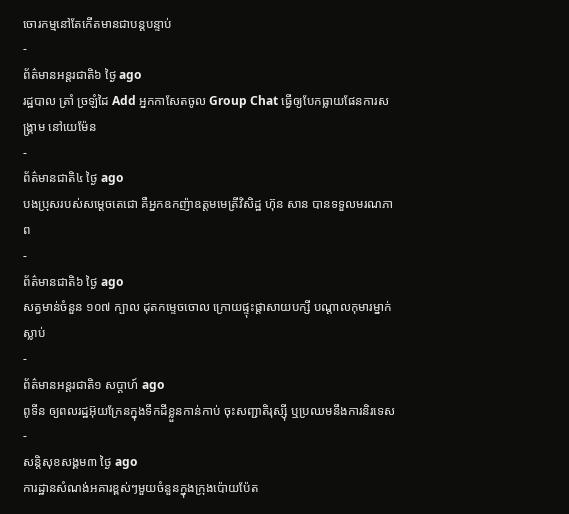ចោរកម្មនៅតែកើតមានជាបន្តបន្ទាប់
-
ព័ត៌មានអន្ដរជាតិ៦ ថ្ងៃ ago
រដ្ឋបាល ត្រាំ ច្រឡំដៃ Add អ្នកកាសែតចូល Group Chat ធ្វើឲ្យបែកធ្លាយផែនការសង្គ្រាម នៅយេម៉ែន
-
ព័ត៌មានជាតិ៤ ថ្ងៃ ago
បងប្រុសរបស់សម្ដេចតេជោ គឺអ្នកឧកញ៉ាឧត្តមមេត្រីវិសិដ្ឋ ហ៊ុន សាន បានទទួលមរណភាព
-
ព័ត៌មានជាតិ៦ ថ្ងៃ ago
សត្វមាន់ចំនួន ១០៧ ក្បាល ដុតកម្ទេចចោល ក្រោយផ្ទុះផ្ដាសាយបក្សី បណ្តាលកុមារម្នាក់ស្លាប់
-
ព័ត៌មានអន្ដរជាតិ១ សប្តាហ៍ ago
ពូទីន ឲ្យពលរដ្ឋអ៊ុយក្រែនក្នុងទឹកដីខ្លួនកាន់កាប់ ចុះសញ្ជាតិរុស្ស៊ី ឬប្រឈមនឹងការនិរទេស
-
សន្តិសុខសង្គម៣ ថ្ងៃ ago
ការដ្ឋានសំណង់អគារខ្ពស់ៗមួយចំនួនក្នុងក្រុងប៉ោយប៉ែត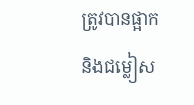ត្រូវបានផ្អាក និងជម្លៀស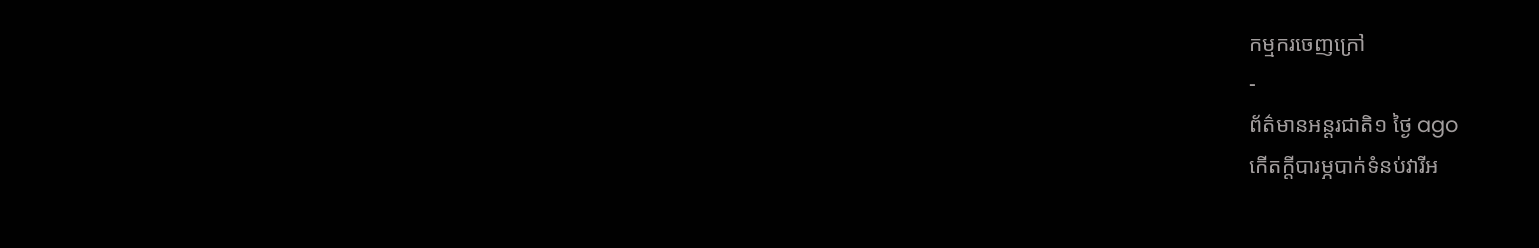កម្មករចេញក្រៅ
-
ព័ត៌មានអន្ដរជាតិ១ ថ្ងៃ ago
កើតក្តីបារម្ភបាក់ទំនប់វារីអ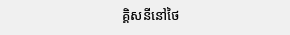គ្គិសនីនៅថៃ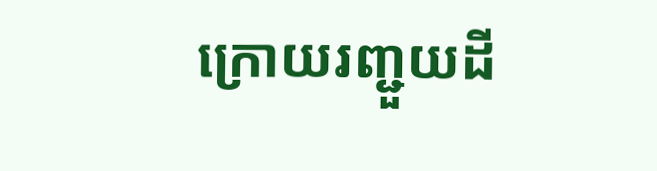ក្រោយរញ្ជួយដី